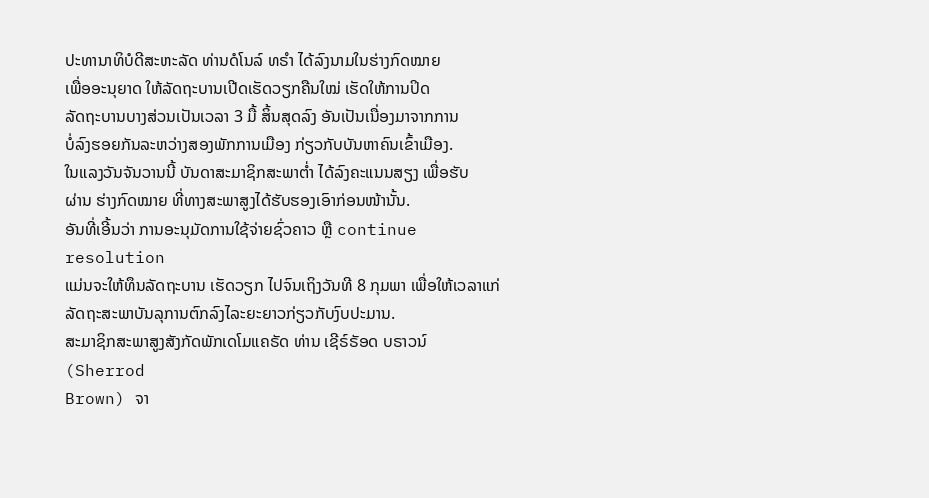ປະທານາທິບໍດີສະຫະລັດ ທ່ານດໍໂນລ໌ ທຣຳ ໄດ້ລົງນາມໃນຮ່າງກົດໝາຍ
ເພື່ອອະນຸຍາດ ໃຫ້ລັດຖະບານເປີດເຮັດວຽກຄືນໃໝ່ ເຮັດໃຫ້ການປິດ
ລັດຖະບານບາງສ່ວນເປັນເວລາ 3 ມື້ ສິ້ນສຸດລົງ ອັນເປັນເນື່ອງມາຈາກການ
ບໍ່ລົງຮອຍກັນລະຫວ່າງສອງພັກການເມືອງ ກ່ຽວກັບບັນຫາຄົນເຂົ້າເມືອງ.
ໃນແລງວັນຈັນວານນີ້ ບັນດາສະມາຊິກສະພາຕ່ຳ ໄດ້ລົງຄະແນນສຽງ ເພື່ອຮັບ
ຜ່ານ ຮ່າງກົດໝາຍ ທີ່ທາງສະພາສູງໄດ້ຮັບຮອງເອົາກ່ອນໜ້ານັ້ນ.
ອັນທີ່ເອີ້ນວ່າ ການອະນຸມັດການໃຊ້ຈ່າຍຊົ່ວຄາວ ຫຼື continue resolution
ແມ່ນຈະໃຫ້ທຶນລັດຖະບານ ເຮັດວຽກ ໄປຈົນເຖິງວັນທີ 8 ກຸມພາ ເພື່ອໃຫ້ເວລາແກ່ລັດຖະສະພາບັນລຸການຕົກລົງໄລະຍະຍາວກ່ຽວກັບງົບປະມານ.
ສະມາຊິກສະພາສູງສັງກັດພັກເດໂມແຄຣັດ ທ່ານ ເຊີຣ໌ຣັອດ ບຣາວນ໌ (Sherrod
Brown) ຈາ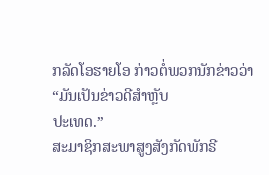ກລັດໂອຮາຍໂອ ກ່າວຕໍ່ພວກນັກຂ່າວວ່າ “ມັນເປັນຂ່າວດີສຳຫຼັບ
ປະເທດ.”
ສະມາຊິກສະພາສູງສັງກັດພັກຣີ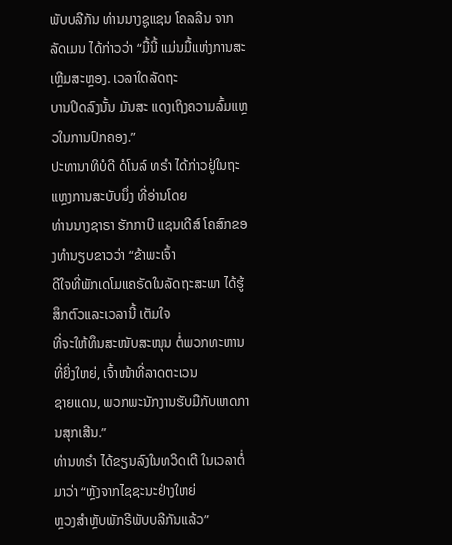ພັບບລີກັນ ທ່ານນາງຊູແຊນ ໂຄລລີນ ຈາກ
ລັດເມນ ໄດ້ກ່າວວ່າ “ມື້ນີ້ ແມ່ນມື້ແຫ່ງການສະເຫຼີມສະຫຼອງ. ເວລາໃດລັດຖະ
ບານປິດລົງນັ້ນ ມັນສະ ແດງເຖິງຄວາມລົ້ມແຫຼວໃນການປົກຄອງ.”
ປະທານາທິບໍດີ ດໍໂນລ໌ ທຣຳ ໄດ້ກ່າວຢູ່ໃນຖະແຫຼງການສະບັບນຶ່ງ ທີ່ອ່ານໂດຍ
ທ່ານນາງຊາຣາ ຮັກກາບີ ແຊນເດີສ໌ ໂຄສົກຂອງທຳນຽບຂາວວ່າ “ຂ້າພະເຈົ້າ
ດີໃຈທີ່ພັກເດໂມແຄຣັດໃນລັດຖະສະພາ ໄດ້ຮູ້ສຶກຕົວແລະເວລານີ້ ເຕັມໃຈ
ທີ່ຈະໃຫ້ທຶນສະໜັບສະໜຸນ ຕໍ່ພວກທະຫານທີ່ຍິ່ງໃຫຍ່, ເຈົ້າໜ້າທີ່ລາດຕະເວນ
ຊາຍແດນ, ພວກພະນັກງານຮັບມືກັບເຫດການສຸກເສີນ.”
ທ່ານທຣຳ ໄດ້ຂຽນລົງໃນທວິດເຕີ ໃນເວລາຕໍ່ມາວ່າ “ຫຼັງຈາກໄຊຊະນະຢ່າງໃຫຍ່
ຫຼວງສຳຫຼັບພັກຣີພັບບລີກັນແລ້ວ”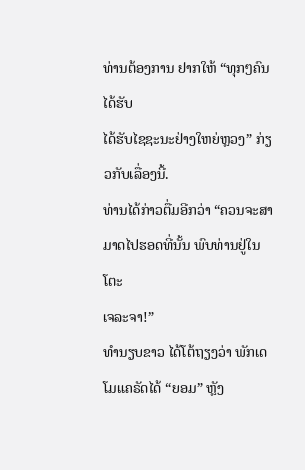ທ່ານຕ້ອງການ ຢາກໃຫ້ “ທຸກໆຄົນໄດ້ຮັບ
ໄດ້ຮັບໄຊຊະນະຢ່າງໃຫຍ່ຫຼວງ” ກ່ຽວກັບເລື່ອງນີ້.
ທ່ານໄດ້ກ່າວຕື່ມອີກວ່າ “ຄວນຈະສາມາດໄປຮອດທີ່ນັ້ນ ພົບທ່ານຢູ່ໃນໂຕະ
ເຈລະຈາ!”
ທຳນຽບຂາວ ໄດ້ໂຕ້ຖຽງວ່າ ພັກເດໂມແຄຣັດໄດ້ “ຍອມ” ຫຼັງ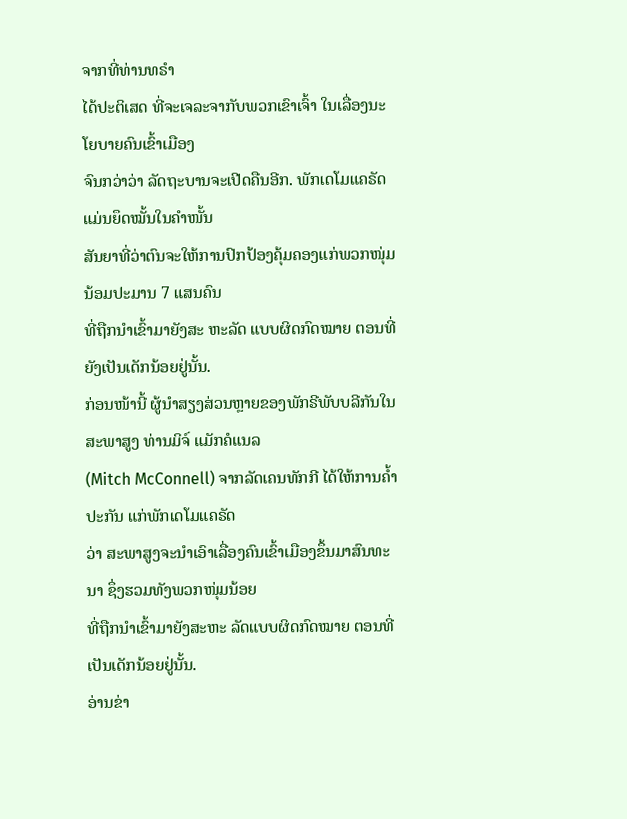ຈາກທີ່ທ່ານທຣຳ
ໄດ້ປະຕິເສດ ທີ່ຈະເຈລະຈາກັບພວກເຂົາເຈົ້າ ໃນເລື່ອງນະໂຍບາຍຄົນເຂົ້າເມືອງ
ຈົນກວ່າວ່າ ລັດຖະບານຈະເປີດຄືນອີກ. ພັກເດໂມແຄຣັດ ແມ່ນຍຶດໝັ້ນໃນຄຳໜັ້ນ
ສັນຍາທີ່ວ່າຕົນຈະໃຫ້ການປົກປ້ອງຄຸ້ມຄອງແກ່ພວກໜຸ່ມນ້ອມປະມານ 7 ແສນຄົນ
ທີ່ຖືກນຳເຂົ້າມາຍັງສະ ຫະລັດ ແບບຜິດກົດໝາຍ ຕອນທີ່ຍັງເປັນເດັກນ້ອຍຢູ່ນັ້ນ.
ກ່ອນໜ້ານີ້ ຜູ້ນຳສຽງສ່ວນຫຼາຍຂອງພັກຣີພັບບລີກັນໃນສະພາສູງ ທ່ານມິຈ໌ ແມັກຄໍແນລ
(Mitch McConnell) ຈາກລັດເຄນທັກກີ ໄດ້ໃຫ້ການຄ້ຳປະກັນ ແກ່ພັກເດໂມແຄຣັດ
ວ່າ ສະພາສູງຈະນຳເອົາເລື່ອງຄົນເຂົ້າເມືອງຂຶ້ນມາສົນທະນາ ຊຶ່ງຮວມທັງພວກໜຸ່ມນ້ອຍ
ທີ່ຖືກນຳເຂົ້າມາຍັງສະຫະ ລັດແບບຜິດກົດໝາຍ ຕອນທີ່ເປັນເດັກນ້ອຍຢູ່ນັ້ນ.
ອ່ານຂ່າ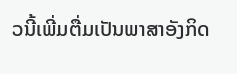ວນີ້ເພີ່ມຕື່ມເປັນພາສາອັງກິດ